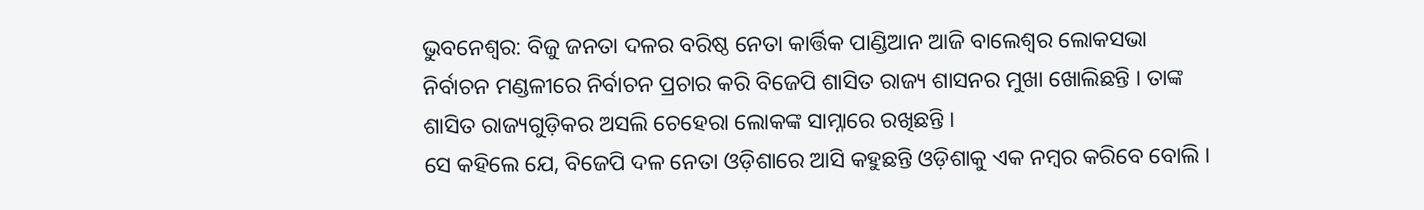ଭୁବନେଶ୍ୱର: ବିଜୁ ଜନତା ଦଳର ବରିଷ୍ଠ ନେତା କାର୍ତ୍ତିକ ପାଣ୍ଡିଆନ ଆଜି ବାଲେଶ୍ୱର ଲୋକସଭା ନିର୍ବାଚନ ମଣ୍ଡଳୀରେ ନିର୍ବାଚନ ପ୍ରଚାର କରି ବିଜେପି ଶାସିତ ରାଜ୍ୟ ଶାସନର ମୁଖା ଖୋଲିଛନ୍ତି । ତାଙ୍କ ଶାସିତ ରାଜ୍ୟଗୁଡ଼ିକର ଅସଲି ଚେହେରା ଲୋକଙ୍କ ସାମ୍ନାରେ ରଖିଛନ୍ତି ।
ସେ କହିଲେ ଯେ, ବିଜେପି ଦଳ ନେତା ଓଡ଼ିଶାରେ ଆସି କହୁଛନ୍ତି ଓଡ଼ିଶାକୁ ଏକ ନମ୍ବର କରିବେ ବୋଲି ।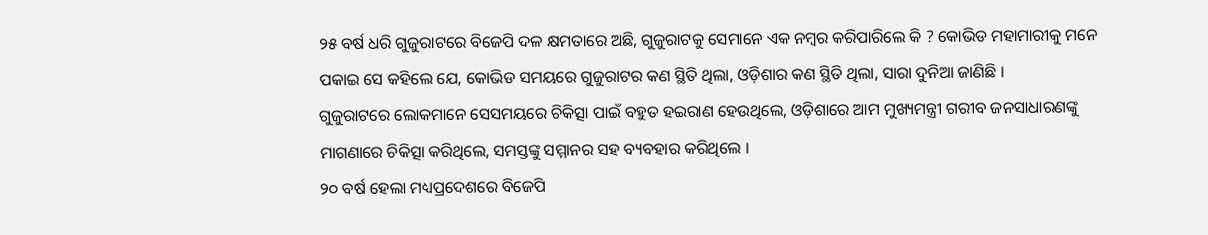୨୫ ବର୍ଷ ଧରି ଗୁଜୁରାଟରେ ବିଜେପି ଦଳ କ୍ଷମତାରେ ଅଛି, ଗୁଜୁରାଟକୁ ସେମାନେ ଏକ ନମ୍ବର କରିପାରିଲେ କି ? କୋଭିଡ ମହାମାରୀକୁ ମନେ ପକାଇ ସେ କହିଲେ ଯେ, କୋଭିଡ ସମୟରେ ଗୁଜୁରାଟର କଣ ସ୍ଥିତି ଥିଲା, ଓଡ଼ିଶାର କଣ ସ୍ଥିତି ଥିଲା, ସାରା ଦୁନିଆ ଜାଣିଛି ।
ଗୁଜୁରାଟରେ ଲୋକମାନେ ସେସମୟରେ ଚିକିତ୍ସା ପାଇଁ ବହୁତ ହଇରାଣ ହେଉଥିଲେ, ଓଡ଼ିଶାରେ ଆମ ମୁଖ୍ୟମନ୍ତ୍ରୀ ଗରୀବ ଜନସାଧାରଣଙ୍କୁ ମାଗଣାରେ ଚିକିତ୍ସା କରିଥିଲେ, ସମସ୍ତଙ୍କୁ ସମ୍ମାନର ସହ ବ୍ୟବହାର କରିଥିଲେ ।
୨୦ ବର୍ଷ ହେଲା ମଧ୍ୟପ୍ରଦେଶରେ ବିଜେପି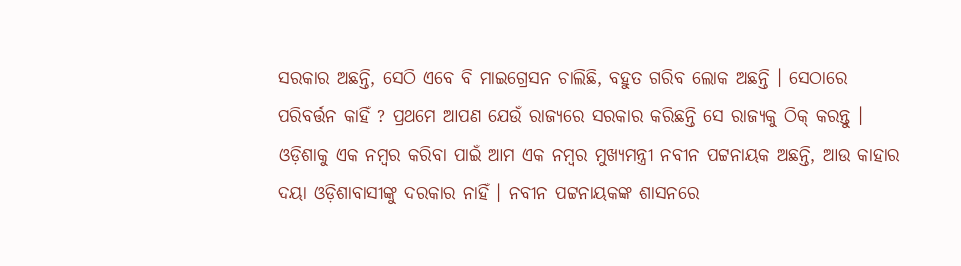ସରକାର ଅଛନ୍ତି, ସେଠି ଏବେ ବି ମାଇଗ୍ରେସନ ଚାଲିଛି, ବହୁତ ଗରିବ ଲୋକ ଅଛନ୍ତି । ସେଠାରେ ପରିବର୍ତ୍ତନ କାହିଁ ? ପ୍ରଥମେ ଆପଣ ଯେଉଁ ରାଜ୍ୟରେ ସରକାର କରିଛନ୍ତି ସେ ରାଜ୍ୟକୁ ଠିକ୍ କରନ୍ତୁ । ଓଡ଼ିଶାକୁ ଏକ ନମ୍ବର କରିବା ପାଇଁ ଆମ ଏକ ନମ୍ବର ମୁଖ୍ୟମନ୍ତ୍ରୀ ନବୀନ ପଟ୍ଟନାୟକ ଅଛନ୍ତି, ଆଉ କାହାର ଦୟା ଓଡ଼ିଶାବାସୀଙ୍କୁ ଦରକାର ନାହିଁ । ନବୀନ ପଟ୍ଟନାୟକଙ୍କ ଶାସନରେ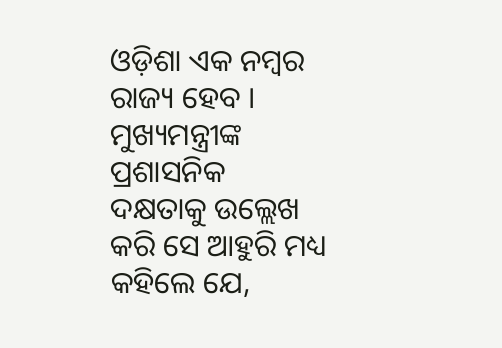ଓଡ଼ିଶା ଏକ ନମ୍ୱର ରାଜ୍ୟ ହେବ ।
ମୁଖ୍ୟମନ୍ତ୍ରୀଙ୍କ ପ୍ରଶାସନିକ ଦକ୍ଷତାକୁ ଉଲ୍ଲେଖ କରି ସେ ଆହୁରି ମଧ୍ୟ କହିଲେ ଯେ,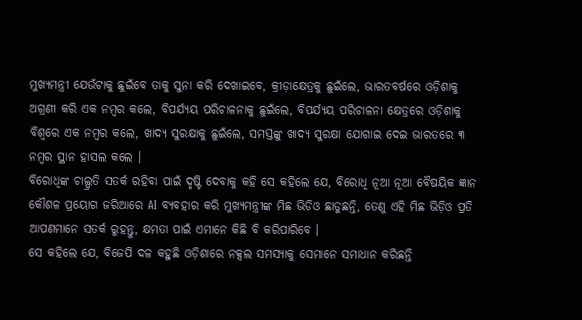ମୁଖ୍ୟମନ୍ତ୍ରୀ ଯେଉଁଟାକୁ ଛୁଇଁବେ ତାକୁ ସୁନା କରି ଦେଖାଇବେ, କ୍ରୀଡ଼ାକ୍ଷେତ୍ରକୁ ଛୁଇଁଲେ, ଭାରତବର୍ଷରେ ଓଡ଼ିଶାକୁ ଅଗ୍ରଣୀ କରି ଏକ ନମ୍ବର କଲେ, ବିପର୍ଯ୍ୟୟ ପରିଚାଳନାକୁ ଛୁଇଁଲେ, ବିପର୍ଯ୍ୟୟ ପରିଚାଳନା କ୍ଷେତ୍ରରେ ଓଡ଼ିଶାକୁ ବିଶ୍ୱରେ ଏକ ନମ୍ବର କଲେ, ଖାଦ୍ୟ ସୁରକ୍ଷାକୁ ଛୁଇଁଲେ, ସମସ୍ତଙ୍କୁ ଖାଦ୍ୟ ସୁରକ୍ଷା ଯୋଗାଇ ଦେଇ ଭାରତରେ ୩ ନମ୍ବର ସ୍ଥାନ ହାସଲ କଲେ ।
ବିରୋଧିଙ୍କ ଚାଲ୍ପ୍ରତି ସତର୍କ ରହିବା ପାଇଁ ଦୃଷ୍ଟି ଦେବାକୁ କହି ସେ କହିଲେ ଯେ, ବିରୋଧି ନୂଆ ନୂଆ ବୈଷୟିକ ଜ୍ଞାନ କୌଶଳ ପ୍ରୟୋଗ ଜରିଆରେ AI ବ୍ୟବହାର କରି ମୁଖ୍ୟମନ୍ତ୍ରୀଙ୍କ ମିଛ ଭିଡିଓ ଛାଡୁଛନ୍ତି, ତେଣୁ ଏହି ମିଛ ଭିଡ଼ିଓ ପ୍ରତି ଆପଣମାନେ ସତର୍କ ରୁହନ୍ତୁ, କ୍ଷମତା ପାଇଁ ଏମାନେ କିଛି ବି କରିପାରିବେ ।
ସେ କହିଲେ ଯେ, ବିଜେପି ଦଳ କହୁଛି ଓଡ଼ିଶାରେ ନକ୍ସଲ ସମସ୍ୟାକୁ ସେମାନେ ସମାଧାନ କରିଛନ୍ତି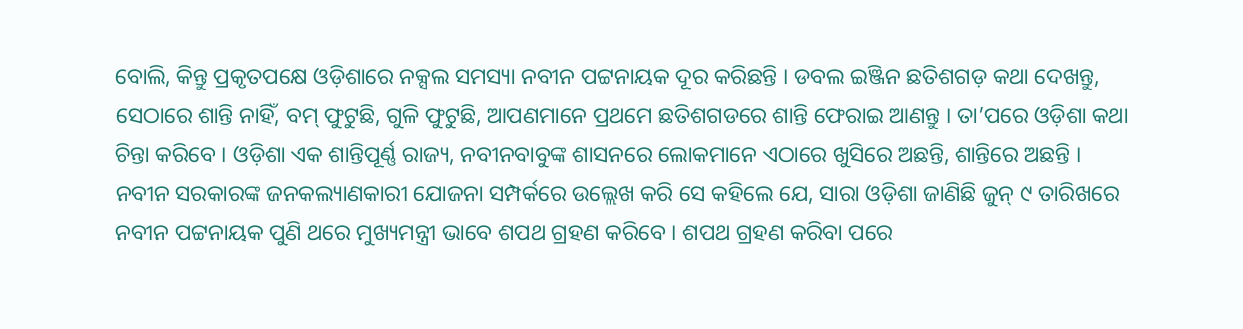ବୋଲି, କିନ୍ତୁ ପ୍ରକୃତପକ୍ଷେ ଓଡ଼ିଶାରେ ନକ୍ସଲ ସମସ୍ୟା ନବୀନ ପଟ୍ଟନାୟକ ଦୂର କରିଛନ୍ତି । ଡବଲ ଇଞ୍ଜିନ ଛତିଶଗଡ଼ କଥା ଦେଖନ୍ତୁ, ସେଠାରେ ଶାନ୍ତି ନାହିଁ, ବମ୍ ଫୁଟୁଛି, ଗୁଳି ଫୁଟୁଛି, ଆପଣମାନେ ପ୍ରଥମେ ଛତିଶଗଡରେ ଶାନ୍ତି ଫେରାଇ ଆଣନ୍ତୁ । ତା’ପରେ ଓଡ଼ିଶା କଥା ଚିନ୍ତା କରିବେ । ଓଡ଼ିଶା ଏକ ଶାନ୍ତିପୂର୍ଣ୍ଣ ରାଜ୍ୟ, ନବୀନବାବୁଙ୍କ ଶାସନରେ ଲୋକମାନେ ଏଠାରେ ଖୁସିରେ ଅଛନ୍ତି, ଶାନ୍ତିରେ ଅଛନ୍ତି ।
ନବୀନ ସରକାରଙ୍କ ଜନକଲ୍ୟାଣକାରୀ ଯୋଜନା ସମ୍ପର୍କରେ ଉଲ୍ଲେଖ କରି ସେ କହିଲେ ଯେ, ସାରା ଓଡ଼ିଶା ଜାଣିଛି ଜୁନ୍ ୯ ତାରିଖରେ ନବୀନ ପଟ୍ଟନାୟକ ପୁଣି ଥରେ ମୁଖ୍ୟମନ୍ତ୍ରୀ ଭାବେ ଶପଥ ଗ୍ରହଣ କରିବେ । ଶପଥ ଗ୍ରହଣ କରିବା ପରେ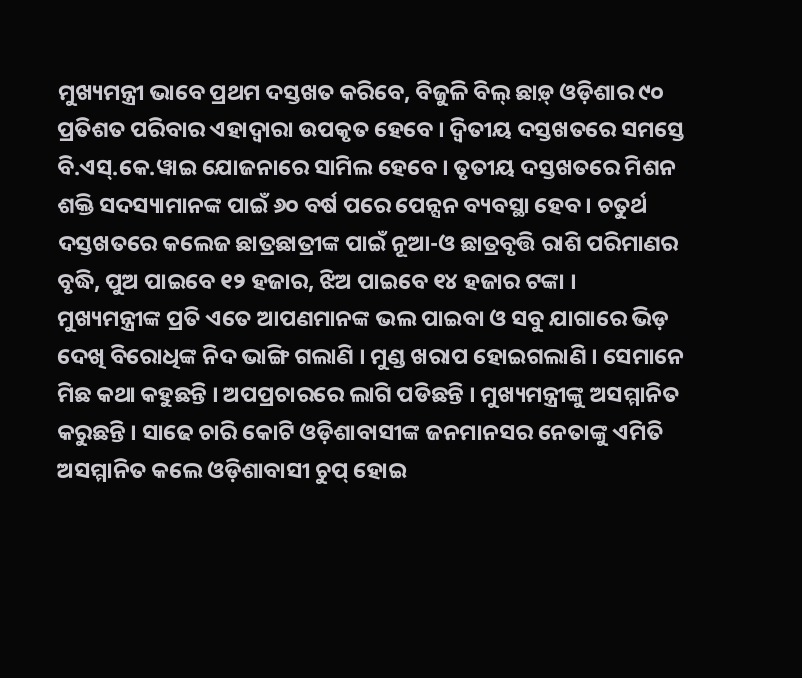ମୁଖ୍ୟମନ୍ତ୍ରୀ ଭାବେ ପ୍ରଥମ ଦସ୍ତଖତ କରିବେ, ବିଜୁଳି ବିଲ୍ ଛାଡ଼୍ ଓଡ଼ିଶାର ୯୦ ପ୍ରତିଶତ ପରିବାର ଏହାଦ୍ୱାରା ଉପକୃତ ହେବେ । ଦ୍ୱିତୀୟ ଦସ୍ତଖତରେ ସମସ୍ତେ ବି.ଏସ୍.କେ.ୱାଇ ଯୋଜନାରେ ସାମିଲ ହେବେ । ତୃତୀୟ ଦସ୍ତଖତରେ ମିଶନ ଶକ୍ତି ସଦସ୍ୟାମାନଙ୍କ ପାଇଁ ୬୦ ବର୍ଷ ପରେ ପେନ୍ସନ ବ୍ୟବସ୍ଥା ହେବ । ଚତୁର୍ଥ ଦସ୍ତଖତରେ କଲେଜ ଛାତ୍ରଛାତ୍ରୀଙ୍କ ପାଇଁ ନୂଆ-ଓ ଛାତ୍ରବୃତ୍ତି ରାଶି ପରିମାଣର ବୃଦ୍ଧି, ପୁଅ ପାଇବେ ୧୨ ହଜାର, ଝିଅ ପାଇବେ ୧୪ ହଜାର ଟଙ୍କା ।
ମୁଖ୍ୟମନ୍ତ୍ରୀଙ୍କ ପ୍ରତି ଏତେ ଆପଣମାନଙ୍କ ଭଲ ପାଇବା ଓ ସବୁ ଯାଗାରେ ଭିଡ଼ ଦେଖି ବିରୋଧିଙ୍କ ନିଦ ଭାଙ୍ଗି ଗଲାଣି । ମୁଣ୍ଡ ଖରାପ ହୋଇଗଲାଣି । ସେମାନେ ମିଛ କଥା କହୁଛନ୍ତି । ଅପପ୍ରଚାରରେ ଲାଗି ପଡିଛନ୍ତି । ମୁଖ୍ୟମନ୍ତ୍ରୀଙ୍କୁ ଅସମ୍ମାନିତ କରୁଛନ୍ତି । ସାଢେ ଚାରି କୋଟି ଓଡ଼ିଶାବାସୀଙ୍କ ଜନମାନସର ନେତାଙ୍କୁ ଏମିତି ଅସମ୍ମାନିତ କଲେ ଓଡ଼ିଶାବାସୀ ଚୁପ୍ ହୋଇ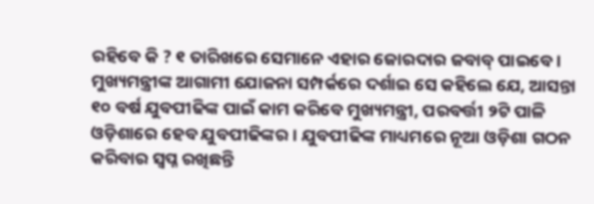ରହିବେ କି ? ୧ ତାରିଖରେ ସେମାନେ ଏହାର ଜୋରଦାର ଜବାବ୍ ପାଇବେ ।
ମୁଖ୍ୟମନ୍ତ୍ରୀଙ୍କ ଆଗାମୀ ଯୋଜନା ସମ୍ପର୍କରେ ଦର୍ଶାଇ ସେ କହିଲେ ଯେ, ଆସନ୍ତା ୧୦ ବର୍ଷ ଯୁବପୀଢିଙ୍କ ପାଇଁ କାମ କରିବେ ମୁଖ୍ୟମନ୍ତ୍ରୀ, ପରବର୍ତ୍ତୀ ୨ଟି ପାଳି ଓଡ଼ିଶାରେ ହେବ ଯୁବପୀଢିଙ୍କର । ଯୁବପୀଢିଙ୍କ ମାଧ୍ୟମରେ ନୂଆ ଓଡ଼ିଶା ଗଠନ କରିବାର ସ୍ୱପ୍ନ ରଖିଛନ୍ତି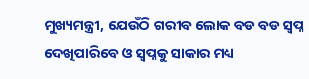ମୁଖ୍ୟମନ୍ତ୍ରୀ, ଯେଉଁଠି ଗରୀବ ଲୋକ ବଡ ବଡ ସ୍ୱପ୍ନ ଦେଖିପାରିବେ ଓ ସ୍ୱପ୍ନକୁ ସାକାର ମଧ୍ୟ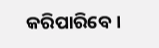କରିପାରିବେ ।